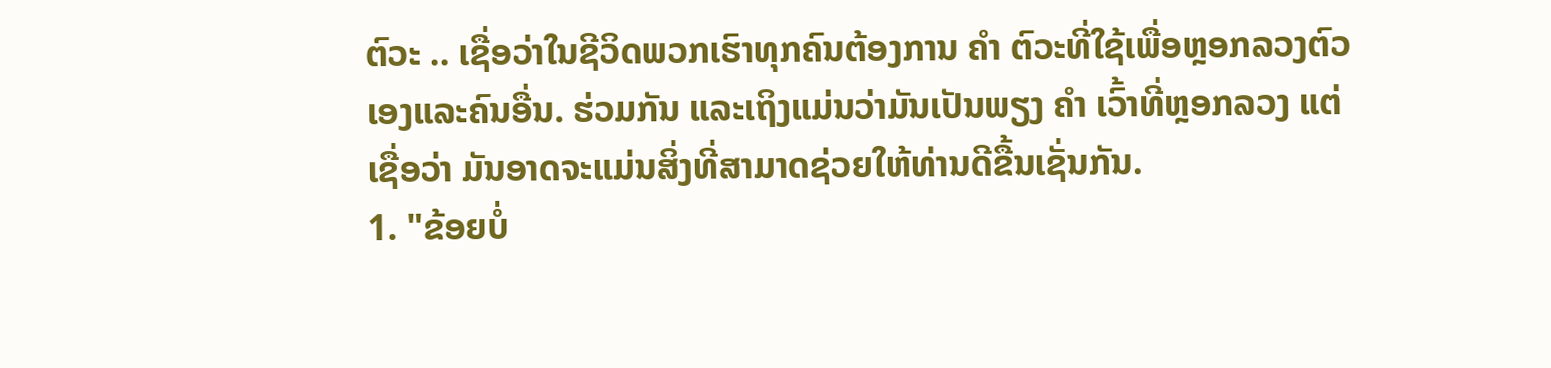ຕົວະ .. ເຊື່ອວ່າໃນຊີວິດພວກເຮົາທຸກຄົນຕ້ອງການ ຄຳ ຕົວະທີ່ໃຊ້ເພື່ອຫຼອກລວງຕົວເອງແລະຄົນອື່ນ. ຮ່ວມກັນ ແລະເຖິງແມ່ນວ່າມັນເປັນພຽງ ຄຳ ເວົ້າທີ່ຫຼອກລວງ ແຕ່ເຊື່ອວ່າ ມັນອາດຈະແມ່ນສິ່ງທີ່ສາມາດຊ່ວຍໃຫ້ທ່ານດີຂື້ນເຊັ່ນກັນ.
1. "ຂ້ອຍບໍ່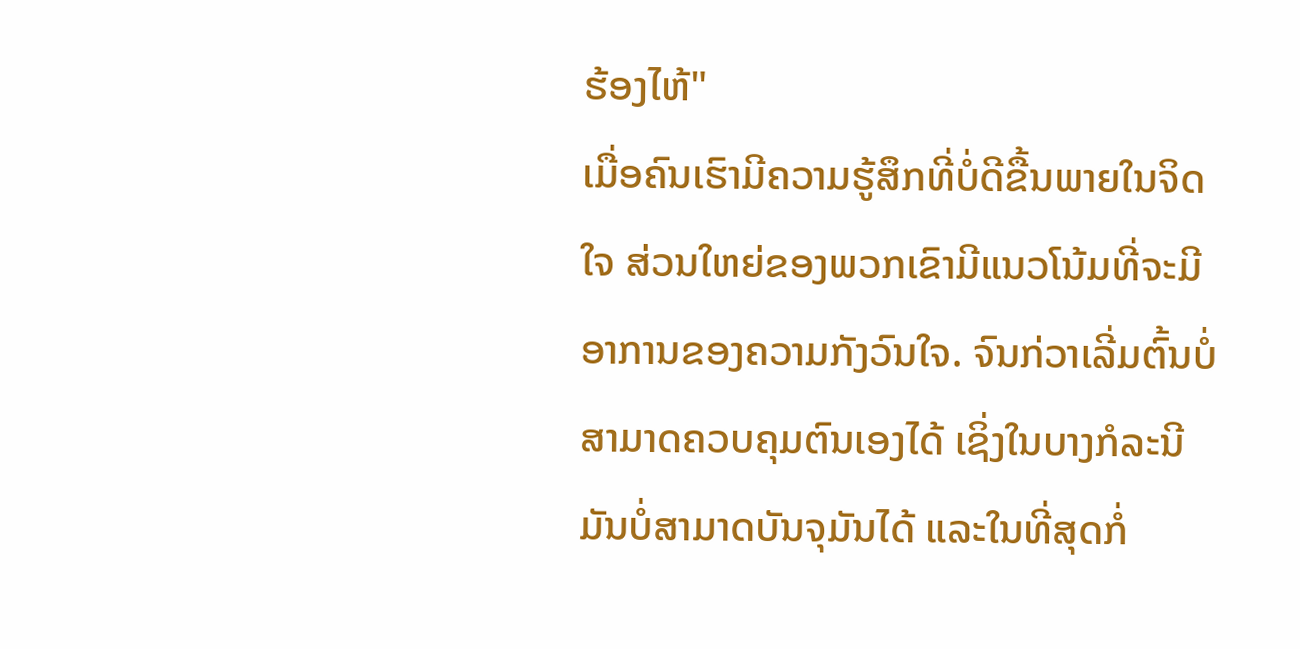ຮ້ອງໄຫ້"
ເມື່ອຄົນເຮົາມີຄວາມຮູ້ສຶກທີ່ບໍ່ດີຂື້ນພາຍໃນຈິດໃຈ ສ່ວນໃຫຍ່ຂອງພວກເຂົາມີແນວໂນ້ມທີ່ຈະມີອາການຂອງຄວາມກັງວົນໃຈ. ຈົນກ່ວາເລີ່ມຕົ້ນບໍ່ສາມາດຄວບຄຸມຕົນເອງໄດ້ ເຊິ່ງໃນບາງກໍລະນີມັນບໍ່ສາມາດບັນຈຸມັນໄດ້ ແລະໃນທີ່ສຸດກໍ່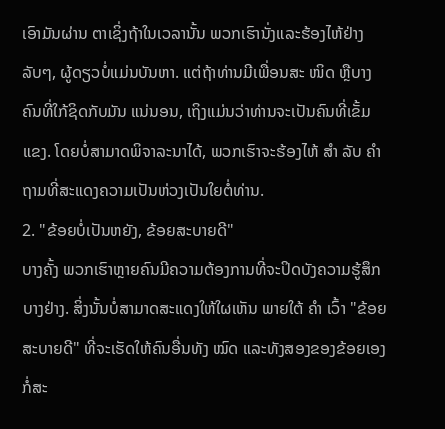ເອົາມັນຜ່ານ ຕາເຊິ່ງຖ້າໃນເວລານັ້ນ ພວກເຮົານັ່ງແລະຮ້ອງໄຫ້ຢ່າງລັບໆ, ຜູ້ດຽວບໍ່ແມ່ນບັນຫາ. ແຕ່ຖ້າທ່ານມີເພື່ອນສະ ໜິດ ຫຼືບາງຄົນທີ່ໃກ້ຊິດກັບມັນ ແນ່ນອນ, ເຖິງແມ່ນວ່າທ່ານຈະເປັນຄົນທີ່ເຂັ້ມແຂງ. ໂດຍບໍ່ສາມາດພິຈາລະນາໄດ້, ພວກເຮົາຈະຮ້ອງໄຫ້ ສຳ ລັບ ຄຳ ຖາມທີ່ສະແດງຄວາມເປັນຫ່ວງເປັນໃຍຕໍ່ທ່ານ.
2. "ຂ້ອຍບໍ່ເປັນຫຍັງ, ຂ້ອຍສະບາຍດີ"
ບາງຄັ້ງ ພວກເຮົາຫຼາຍຄົນມີຄວາມຕ້ອງການທີ່ຈະປິດບັງຄວາມຮູ້ສຶກບາງຢ່າງ. ສິ່ງນັ້ນບໍ່ສາມາດສະແດງໃຫ້ໃຜເຫັນ ພາຍໃຕ້ ຄຳ ເວົ້າ "ຂ້ອຍສະບາຍດີ" ທີ່ຈະເຮັດໃຫ້ຄົນອື່ນທັງ ໝົດ ແລະທັງສອງຂອງຂ້ອຍເອງກໍ່ສະ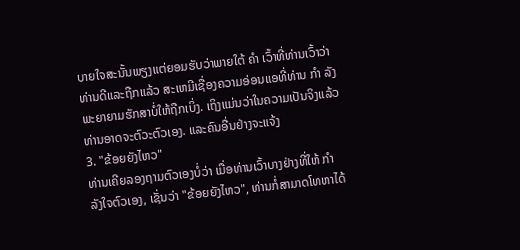ບາຍໃຈສະນັ້ນພຽງແຕ່ຍອມຮັບວ່າພາຍໃຕ້ ຄຳ ເວົ້າທີ່ທ່ານເວົ້າວ່າທ່ານດີແລະຖືກແລ້ວ ສະເຫມີເຊື່ອງຄວາມອ່ອນແອທີ່ທ່ານ ກຳ ລັງພະຍາຍາມຮັກສາບໍ່ໃຫ້ຖືກເບິ່ງ. ເຖິງແມ່ນວ່າໃນຄວາມເປັນຈິງແລ້ວທ່ານອາດຈະຕົວະຕົວເອງ. ແລະຄົນອື່ນຢ່າງຈະແຈ້ງ
3. "ຂ້ອຍຍັງໄຫວ"
ທ່ານເຄີຍລອງຖາມຕົວເອງບໍ່ວ່າ ເມື່ອທ່ານເວົ້າບາງຢ່າງທີ່ໃຫ້ ກຳ ລັງໃຈຕົວເອງ, ເຊັ່ນວ່າ "ຂ້ອຍຍັງໄຫວ", ທ່ານກໍ່ສາມາດໂທຫາໄດ້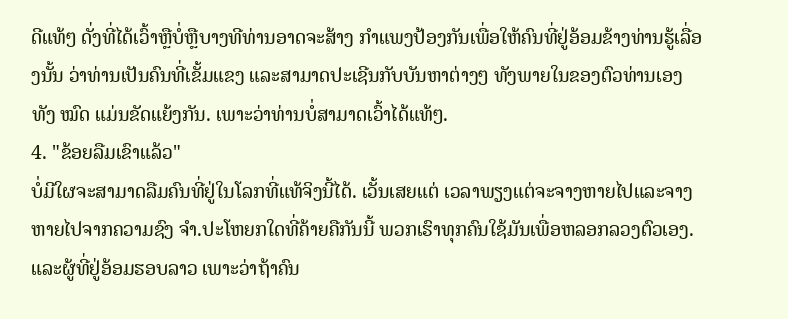ດີແທ້ໆ ດັ່ງທີ່ໄດ້ເວົ້າຫຼືບໍ່ຫຼືບາງທີທ່ານອາດຈະສ້າງ ກຳແພງປ້ອງກັນເພື່ອໃຫ້ຄົນທີ່ຢູ່ອ້ອມຂ້າງທ່ານຮູ້ເລື່ອງນັ້ນ ວ່າທ່ານເປັນຄົນທີ່ເຂັ້ມແຂງ ແລະສາມາດປະເຊີນກັບບັນຫາຕ່າງໆ ທັງພາຍໃນຂອງຕົວທ່ານເອງ ທັງ ໝົດ ແມ່ນຂັດແຍ້ງກັນ. ເພາະວ່າທ່ານບໍ່ສາມາດເວົ້າໄດ້ແທ້ໆ.
4. "ຂ້ອຍລືມເຂົາແລ້ວ"
ບໍ່ມີໃຜຈະສາມາດລືມຄົນທີ່ຢູ່ໃນໂລກທີ່ແທ້ຈິງນີ້ໄດ້. ເວັ້ນເສຍແຕ່ ເວລາພຽງແຕ່ຈະຈາງຫາຍໄປແລະຈາງຫາຍໄປຈາກຄວາມຊົງ ຈຳ.ປະໂຫຍກໃດທີ່ຄ້າຍຄືກັນນີ້ ພວກເຮົາທຸກຄົນໃຊ້ມັນເພື່ອຫລອກລວງຕົວເອງ. ແລະຜູ້ທີ່ຢູ່ອ້ອມຮອບລາວ ເພາະວ່າຖ້າຄົນ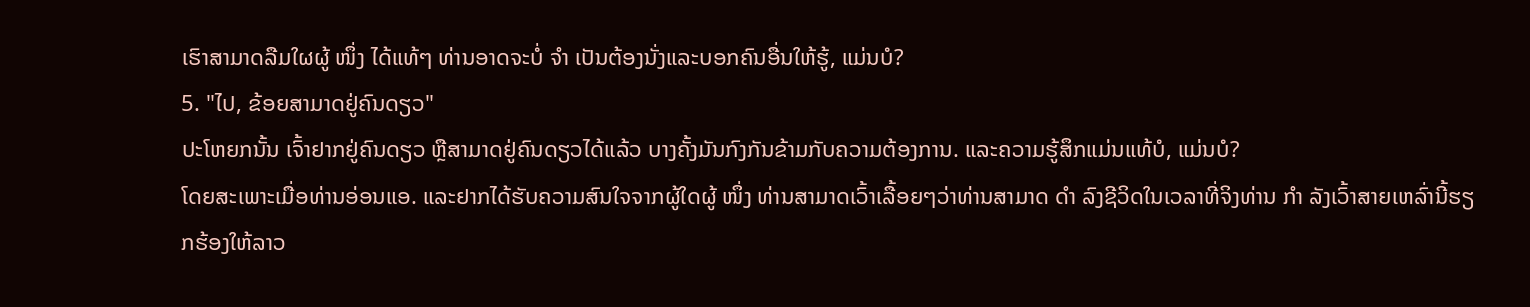ເຮົາສາມາດລືມໃຜຜູ້ ໜຶ່ງ ໄດ້ແທ້ໆ ທ່ານອາດຈະບໍ່ ຈຳ ເປັນຕ້ອງນັ່ງແລະບອກຄົນອື່ນໃຫ້ຮູ້, ແມ່ນບໍ?
5. "ໄປ, ຂ້ອຍສາມາດຢູ່ຄົນດຽວ"
ປະໂຫຍກນັ້ນ ເຈົ້າຢາກຢູ່ຄົນດຽວ ຫຼືສາມາດຢູ່ຄົນດຽວໄດ້ແລ້ວ ບາງຄັ້ງມັນກົງກັນຂ້າມກັບຄວາມຕ້ອງການ. ແລະຄວາມຮູ້ສຶກແມ່ນແທ້ບໍ, ແມ່ນບໍ?
ໂດຍສະເພາະເມື່ອທ່ານອ່ອນແອ. ແລະຢາກໄດ້ຮັບຄວາມສົນໃຈຈາກຜູ້ໃດຜູ້ ໜຶ່ງ ທ່ານສາມາດເວົ້າເລື້ອຍໆວ່າທ່ານສາມາດ ດຳ ລົງຊີວິດໃນເວລາທີ່ຈິງທ່ານ ກຳ ລັງເວົ້າສາຍເຫລົ່ານີ້ຮຽກຮ້ອງໃຫ້ລາວ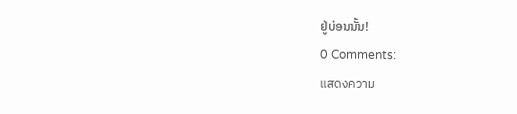ຢູ່ບ່ອນນັ້ນ!
0 Comments:
แสดงความ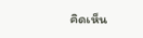คิดเห็น